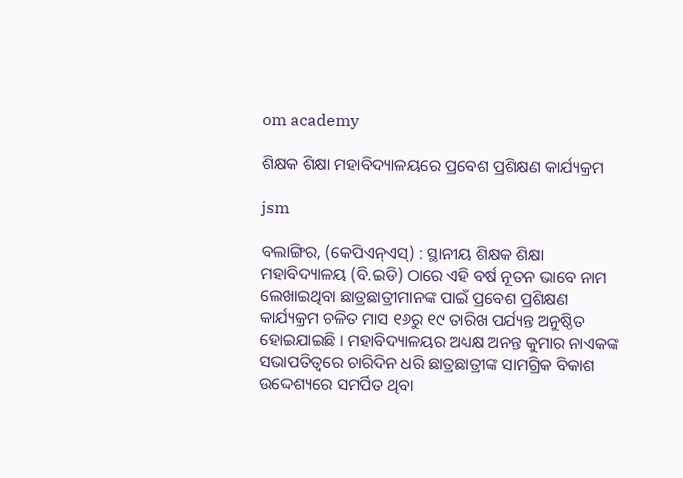om academy

ଶିକ୍ଷକ ଶିକ୍ଷା ମହାବିଦ୍ୟାଳୟରେ ପ୍ରବେଶ ପ୍ରଶିକ୍ଷଣ କାର୍ଯ୍ୟକ୍ରମ

jsm

ବଲାଙ୍ଗିର, (କେପିଏନ୍‌ଏସ୍‌) : ସ୍ଥାନୀୟ ଶିକ୍ଷକ ଶିକ୍ଷା ମହାବିଦ୍ୟାଳୟ (ବି.ଇଡି) ଠାରେ ଏହି ବର୍ଷ ନୂତନ ଭାବେ ନାମ ଲେଖାଇଥିବା ଛାତ୍ରଛାତ୍ରୀମାନଙ୍କ ପାଇଁ ପ୍ରବେଶ ପ୍ରଶିକ୍ଷଣ କାର୍ଯ୍ୟକ୍ରମ ଚଳିତ ମାସ ୧୬ରୁ ୧୯ ତାରିଖ ପର୍ଯ୍ୟନ୍ତ ଅନୁଷ୍ଠିତ ହୋଇଯାଇଛି । ମହାବିଦ୍ୟାଳୟର ଅଧ୍ୟକ୍ଷ ଅନନ୍ତ କୁମାର ନାଏକଙ୍କ ସଭାପତିତ୍ୱରେ ଚାରିଦିନ ଧରି ଛାତ୍ରଛାତ୍ରୀଙ୍କ ସାମଗ୍ରିକ ବିକାଶ ଉଦ୍ଦେଶ୍ୟରେ ସମର୍ପିତ ଥିବା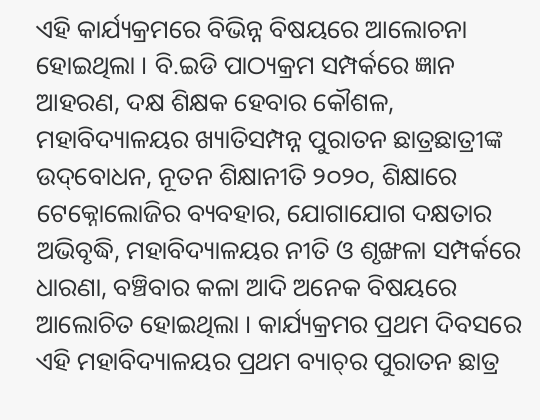ଏହି କାର୍ଯ୍ୟକ୍ରମରେ ବିଭିନ୍ନ ବିଷୟରେ ଆଲୋଚନା ହୋଇଥିଲା । ବି.ଇଡି ପାଠ୍ୟକ୍ରମ ସମ୍ପର୍କରେ ଜ୍ଞାନ ଆହରଣ, ଦକ୍ଷ ଶିକ୍ଷକ ହେବାର କୌଶଳ, ମହାବିଦ୍ୟାଳୟର ଖ୍ୟାତିସମ୍ପନ୍ନ ପୁରାତନ ଛାତ୍ରଛାତ୍ରୀଙ୍କ ଉଦ୍‌ବୋଧନ, ନୂତନ ଶିକ୍ଷାନୀତି ୨୦୨୦, ଶିକ୍ଷାରେ ଟେକ୍ନୋଲୋଜିର ବ୍ୟବହାର, ଯୋଗାଯୋଗ ଦକ୍ଷତାର ଅଭିବୃଦ୍ଧି, ମହାବିଦ୍ୟାଳୟର ନୀତି ଓ ଶୃଙ୍ଖଳା ସମ୍ପର୍କରେ ଧାରଣା, ବଞ୍ଚିବାର କଳା ଆଦି ଅନେକ ବିଷୟରେ ଆଲୋଚିତ ହୋଇଥିଲା । କାର୍ଯ୍ୟକ୍ରମର ପ୍ରଥମ ଦିବସରେ ଏହି ମହାବିଦ୍ୟାଳୟର ପ୍ରଥମ ବ୍ୟାଚ୍‌ର ପୁରାତନ ଛାତ୍ର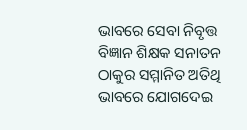ଭାବରେ ସେବା ନିବୃତ୍ତ ବିଜ୍ଞାନ ଶିକ୍ଷକ ସନାତନ ଠାକୁର ସମ୍ମାନିତ ଅତିଥି ଭାବରେ ଯୋଗଦେଇ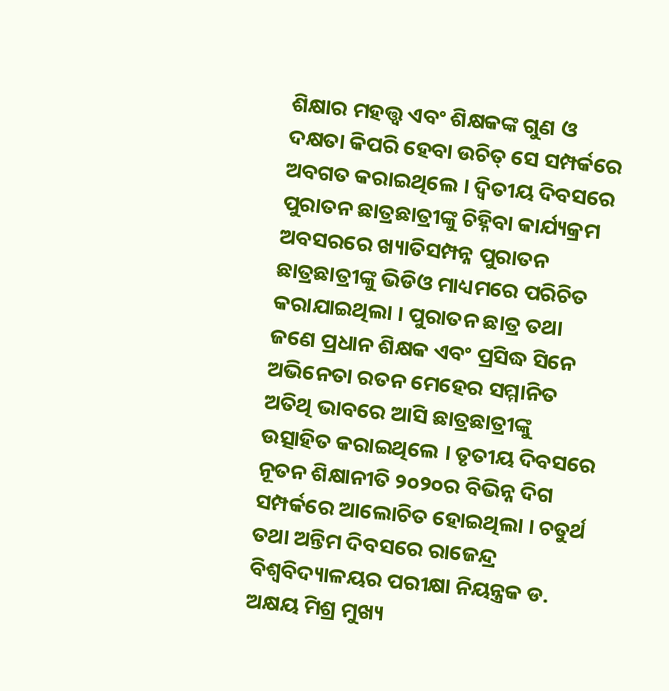ଶିକ୍ଷାର ମହତ୍ତ୍ଵ ଏବଂ ଶିକ୍ଷକଙ୍କ ଗୁଣ ଓ ଦକ୍ଷତା କିପରି ହେବା ଉଚିତ୍ ସେ ସମ୍ପର୍କରେ ଅବଗତ କରାଇଥିଲେ । ଦ୍ଵିତୀୟ ଦିବସରେ ପୁରାତନ ଛାତ୍ରଛାତ୍ରୀଙ୍କୁ ଚିହ୍ନିବା କାର୍ଯ୍ୟକ୍ରମ ଅବସରରେ ଖ୍ୟାତିସମ୍ପନ୍ନ ପୁରାତନ ଛାତ୍ରଛାତ୍ରୀଙ୍କୁ ଭିଡିଓ ମାଧ୍ୟମରେ ପରିଚିତ କରାଯାଇଥିଲା । ପୁରାତନ ଛାତ୍ର ତଥା ଜଣେ ପ୍ରଧାନ ଶିକ୍ଷକ ଏବଂ ପ୍ରସିଦ୍ଧ ସିନେ ଅଭିନେତା ରତନ ମେହେର ସମ୍ମାନିତ ଅତିଥି ଭାବରେ ଆସି ଛାତ୍ରଛାତ୍ରୀଙ୍କୁ ଉତ୍ସାହିତ କରାଇଥିଲେ । ତୃତୀୟ ଦିବସରେ ନୂତନ ଶିକ୍ଷାନୀତି ୨୦୨୦ର ବିଭିନ୍ନ ଦିଗ ସମ୍ପର୍କରେ ଆଲୋଚିତ ହୋଇଥିଲା । ଚତୁର୍ଥ ତଥା ଅନ୍ତିମ ଦିବସରେ ରାଜେନ୍ଦ୍ର ବିଶ୍ଵବିଦ୍ୟାଳୟର ପରୀକ୍ଷା ନିୟନ୍ତ୍ରକ ଡ. ଅକ୍ଷୟ ମିଶ୍ର ମୁଖ୍ୟ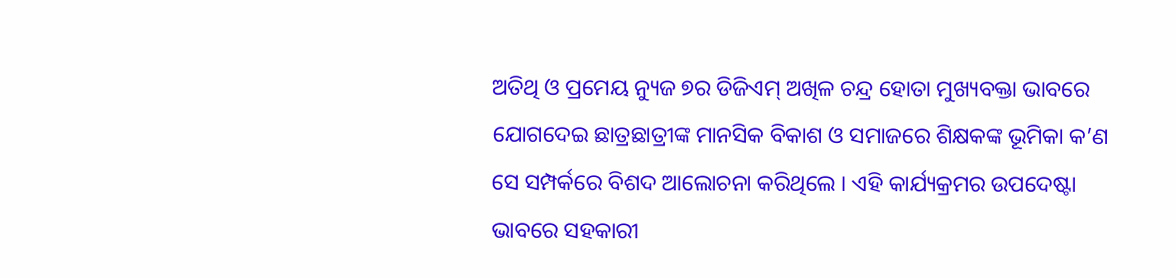ଅତିଥି ଓ ପ୍ରମେୟ ନ୍ୟୁଜ ୭ର ଡିଜିଏମ୍‌ ଅଖିଳ ଚନ୍ଦ୍ର ହୋତା ମୁଖ୍ୟବକ୍ତା ଭାବରେ ଯୋଗଦେଇ ଛାତ୍ରଛାତ୍ରୀଙ୍କ ମାନସିକ ବିକାଶ ଓ ସମାଜରେ ଶିକ୍ଷକଙ୍କ ଭୂମିକା କ’ଣ ସେ ସମ୍ପର୍କରେ ବିଶଦ ଆଲୋଚନା କରିଥିଲେ । ଏହି କାର୍ଯ୍ୟକ୍ରମର ଉପଦେଷ୍ଟା ଭାବରେ ସହକାରୀ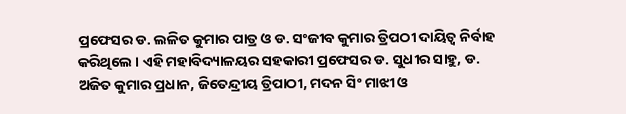ପ୍ରଫେସର ଡ. ଲଳିତ କୁମାର ପାତ୍ର ଓ ଡ. ସଂଜୀବ କୁମାର ତ୍ରିପଠୀ ଦାୟିତ୍ଵ ନିର୍ବାହ କରିଥିଲେ । ଏହି ମହାବିଦ୍ୟାଳୟର ସହକାରୀ ପ୍ରଫେସର ଡ. ସୁଧୀର ସାହୁ, ଡ. ଅଜିତ କୁମାର ପ୍ରଧାନ, ଜିତେନ୍ଦ୍ରୀୟ ତ୍ରିପାଠୀ, ମଦନ ସିଂ ମାଝୀ ଓ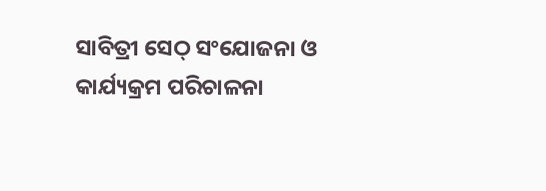ସାବିତ୍ରୀ ସେଠ୍ ସଂଯୋଜନା ଓ କାର୍ଯ୍ୟକ୍ରମ ପରିଚାଳନା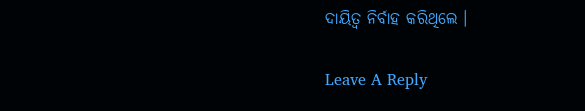ଦାୟିତ୍ଵ ନିର୍ବାହ କରିଥିଲେ ।

Leave A Reply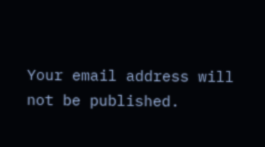Your email address will not be published.